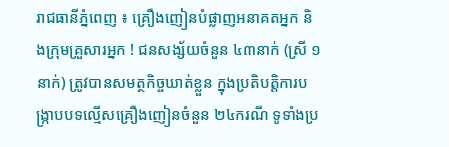រាជធានីភ្នំពេញ ៖ គ្រឿងញៀនបំផ្លាញអនាគតអ្នក និងក្រុមគ្រួសារអ្នក ! ជនសង្ស័យចំនួន ៤៣នាក់ (ស្រី ១នាក់) ត្រូវបានសមត្ថកិច្ចឃាត់ខ្លួន ក្នុងប្រតិបត្តិការបង្ក្រាបបទល្មើសគ្រឿងញៀនចំនួន ២៤ករណី ទូទាំងប្រ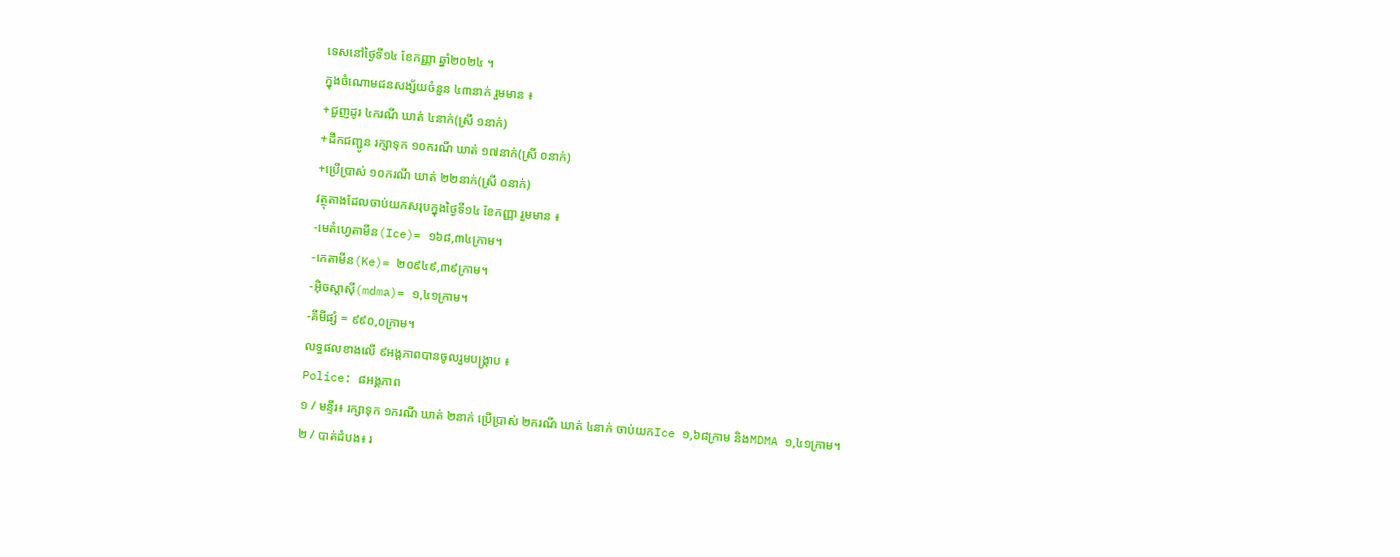ទេសនៅថ្ងៃទី១៤ ខែកញ្ញា ឆ្នាំ២០២៤ ។
ក្នុងចំណោមជនសង្ស័យចំនួន ៤៣នាក់ រួមមាន ៖
+ជួញដូរ ៤ករណី ឃាត់ ៤នាក់(ស្រី ១នាក់)
+ដឹកជញ្ជូន រក្សាទុក ១០ករណី ឃាត់ ១៧នាក់(ស្រី ០នាក់)
+ប្រើប្រាស់ ១០ករណី ឃាត់ ២២នាក់(ស្រី ០នាក់)
វត្ថុតាងដែលចាប់យកសរុបក្នុងថ្ងៃទី១៤ ខែកញ្ញា រួមមាន ៖
-មេតំហ្វេតាមីន(Ice)= ១៦៨,៣៤ក្រាម។
-កេតាមីន(Ke)= ២០៩៤៩,៣៩ក្រាម។
-អុិចស្តាសុី(mdma)= ១,៤១ក្រាម។
-គីមីផ្សំ = ៩៩០,០ក្រាម។
លទ្ធផលខាងលើ ៩អង្គភាពបានចូលរួមបង្ក្រាប ៖
Police: ៨អង្គភាព
១ / មន្ទីរ៖ រក្សាទុក ១ករណី ឃាត់ ២នាក់ ប្រើប្រាស់ ២ករណី ឃាត់ ៤នាក់ ចាប់យកIce ១,៦៨ក្រាម និងMDMA ១,៤១ក្រាម។
២ / បាត់ដំបង៖ រ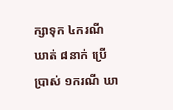ក្សាទុក ៤ករណី ឃាត់ ៨នាក់ ប្រើប្រាស់ ១ករណី ឃា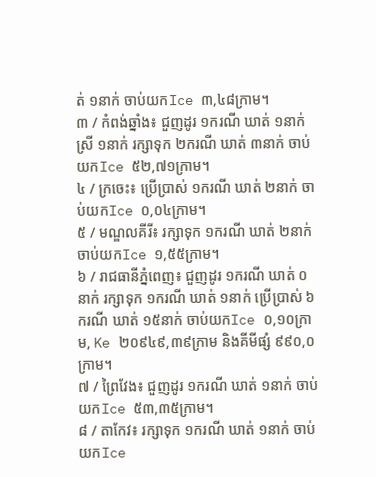ត់ ១នាក់ ចាប់យកIce ៣,៤៨ក្រាម។
៣ / កំពង់ឆ្នាំង៖ ជួញដូរ ១ករណី ឃាត់ ១នាក់ ស្រី ១នាក់ រក្សាទុក ២ករណី ឃាត់ ៣នាក់ ចាប់យកIce ៥២,៧១ក្រាម។
៤ / ក្រចេះ៖ ប្រើប្រាស់ ១ករណី ឃាត់ ២នាក់ ចាប់យកIce ០,០៤ក្រាម។
៥ / មណ្ឌលគីរី៖ រក្សាទុក ១ករណី ឃាត់ ២នាក់ ចាប់យកIce ១,៥៥ក្រាម។
៦ / រាជធានីភ្នំពេញ៖ ជួញដូរ ១ករណី ឃាត់ ០នាក់ រក្សាទុក ១ករណី ឃាត់ ១នាក់ ប្រើប្រាស់ ៦ករណី ឃាត់ ១៥នាក់ ចាប់យកIce ០,១០ក្រាម, Ke ២០៩៤៩,៣៩ក្រាម និងគីមីផ្សំ ៩៩០,០ក្រាម។
៧ / ព្រៃវែង៖ ជួញដូរ ១ករណី ឃាត់ ១នាក់ ចាប់យកIce ៥៣,៣៥ក្រាម។
៨ / តាកែវ៖ រក្សាទុក ១ករណី ឃាត់ ១នាក់ ចាប់យកIce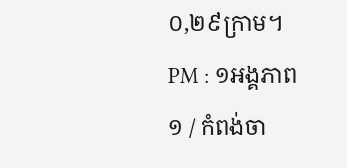០,២៩ក្រាម។
PM : ១អង្គភាព
១ / កំពង់ចា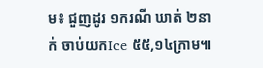ម៖ ជួញដូរ ១ករណី ឃាត់ ២នាក់ ចាប់យកIce ៥៥,១៤ក្រាម៕